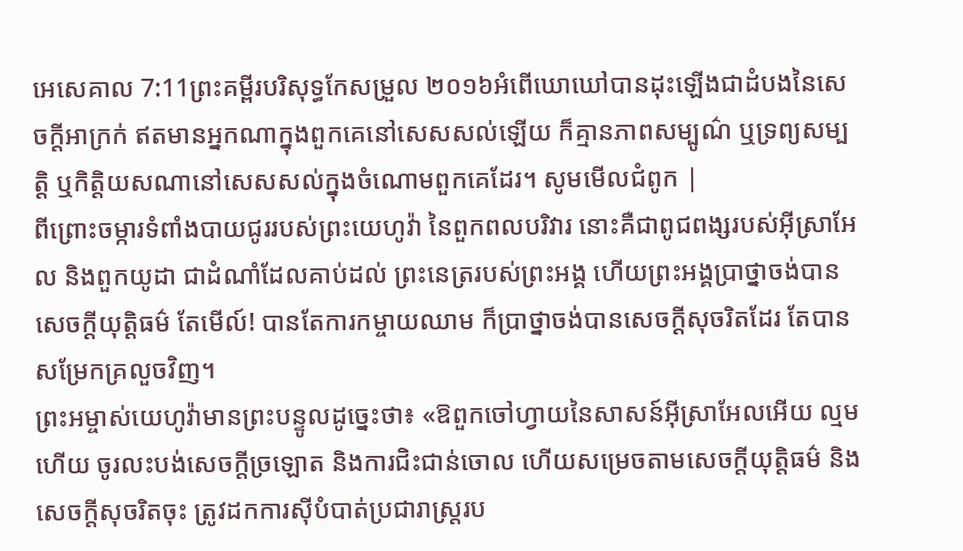អេសេគាល 7:11ព្រះគម្ពីរបរិសុទ្ធកែសម្រួល ២០១៦អំពើឃោឃៅបានដុះឡើងជាដំបងនៃសេចក្ដីអាក្រក់ ឥតមានអ្នកណាក្នុងពួកគេនៅសេសសល់ឡើយ ក៏គ្មានភាពសម្បូណ៌ ឬទ្រព្យសម្បត្តិ ឬកិត្តិយសណានៅសេសសល់ក្នុងចំណោមពួកគេដែរ។ សូមមើលជំពូក |
ពីព្រោះចម្ការទំពាំងបាយជូររបស់ព្រះយេហូវ៉ា នៃពួកពលបរិវារ នោះគឺជាពូជពង្សរបស់អ៊ីស្រាអែល និងពួកយូដា ជាដំណាំដែលគាប់ដល់ ព្រះនេត្ររបស់ព្រះអង្គ ហើយព្រះអង្គប្រាថ្នាចង់បានសេចក្ដីយុត្តិធម៌ តែមើល៍! បានតែការកម្ចាយឈាម ក៏ប្រាថ្នាចង់បានសេចក្ដីសុចរិតដែរ តែបានសម្រែកគ្រលួចវិញ។
ព្រះអម្ចាស់យេហូវ៉ាមានព្រះបន្ទូលដូច្នេះថា៖ «ឱពួកចៅហ្វាយនៃសាសន៍អ៊ីស្រាអែលអើយ ល្មមហើយ ចូរលះបង់សេចក្ដីច្រឡោត និងការជិះជាន់ចោល ហើយសម្រេចតាមសេចក្ដីយុត្តិធម៌ និងសេចក្ដីសុចរិតចុះ ត្រូវដកការស៊ីបំបាត់ប្រជារាស្ត្ររប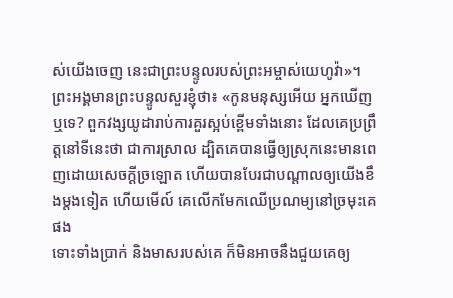ស់យើងចេញ នេះជាព្រះបន្ទូលរបស់ព្រះអម្ចាស់យេហូវ៉ា»។
ព្រះអង្គមានព្រះបន្ទូលសួរខ្ញុំថា៖ «កូនមនុស្សអើយ អ្នកឃើញឬទេ? ពួកវង្សយូដារាប់ការគួរស្អប់ខ្ពើមទាំងនោះ ដែលគេប្រព្រឹត្តនៅទីនេះថា ជាការស្រាល ដ្បិតគេបានធ្វើឲ្យស្រុកនេះមានពេញដោយសេចក្ដីច្រឡោត ហើយបានបែរជាបណ្ដាលឲ្យយើងខឹងម្តងទៀត ហើយមើល៍ គេលើកមែកឈើប្រណម្យនៅច្រមុះគេផង
ទោះទាំងប្រាក់ និងមាសរបស់គេ ក៏មិនអាចនឹងជួយគេឲ្យ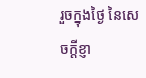រួចក្នុងថ្ងៃ នៃសេចក្ដីខ្ញា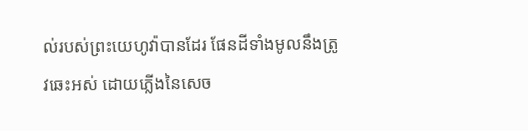ល់របស់ព្រះយេហូវ៉ាបានដែរ ផែនដីទាំងមូលនឹងត្រូវឆេះអស់ ដោយភ្លើងនៃសេច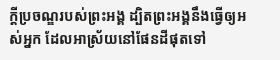ក្ដីប្រចណ្ឌរបស់ព្រះអង្គ ដ្បិតព្រះអង្គនឹងធ្វើឲ្យអស់អ្នក ដែលអាស្រ័យនៅផែនដីផុតទៅ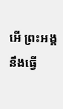អើ ព្រះអង្គនឹងធ្វើ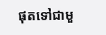ផុតទៅជាមួ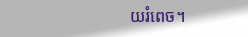យរំពេច។